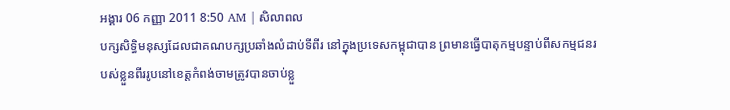អង្គារ 06 កញ្ញា 2011 8:50 AM | សិលាពល
បក្សសិទ្ធិមនុស្សដែលជាគណបក្សប្រឆាំងលំដាប់ទីពីរ នៅក្នុងប្រទេសកម្ពុជាបាន ព្រមានធ្វើបាតុកម្មបន្ទាប់ពីសកម្មជនរបស់ខ្លួនពីររូបនៅខេត្តកំពង់ចាមត្រូវបានចាប់ខ្លួ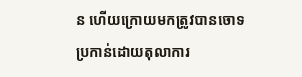ន ហើយក្រោយមកត្រូវបានចោទប្រកាន់ដោយតុលាការ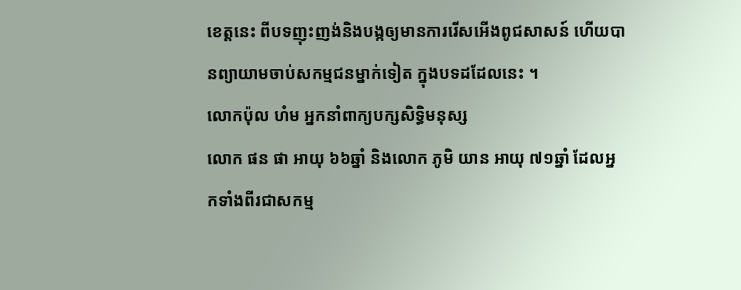ខេត្តនេះ ពីបទញុះញង់និងបង្កឲ្យមានការរើសអើងពូជសាសន៍ ហើយបានព្យាយាមចាប់សកម្មជនម្នាក់ទៀត ក្នុងបទដដែលនេះ ។
លោកប៉ុល ហំម អ្នកនាំពាក្យបក្សសិទ្ធិមនុស្ស
លោក ផន ផា អាយុ ៦៦ឆ្នាំ និងលោក ភូមិ យាន អាយុ ៧១ឆ្នាំ ដែលអ្នកទាំងពីរជាសកម្ម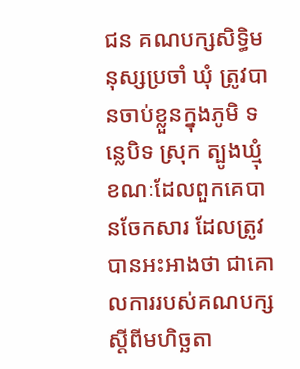ជន គណបក្សសិទ្ធិមនុស្សប្រចាំ ឃុំ ត្រូវបានចាប់ខ្លួនក្នុងភូមិ ទន្លេបិទ ស្រុក ត្បូងឃ្មុំ ខណៈដែលពួកគេបានចែកសារ ដែលត្រូវបានអះអាងថា ជាគោលការរបស់គណបក្សស្ដីពីមហិច្ឆតា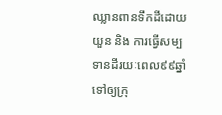ឈ្លានពានទឹកដីដោយយួន និង ការធ្វើសម្បទានដីរយៈពេល៩៩ឆ្នាំទៅឲ្យក្រុ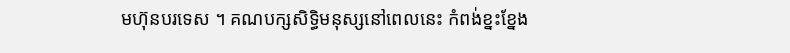មហ៊ុនបរទេស ។ គណបក្សសិទ្ធិមនុស្សនៅពេលនេះ កំពង់ខ្នះខ្នែង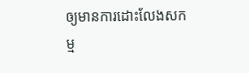ឲ្យមានការដោះលែងសកម្ម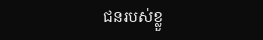ជនរបស់ខ្លួ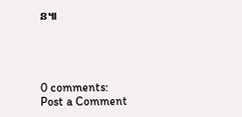ន៕




0 comments:
Post a Comment